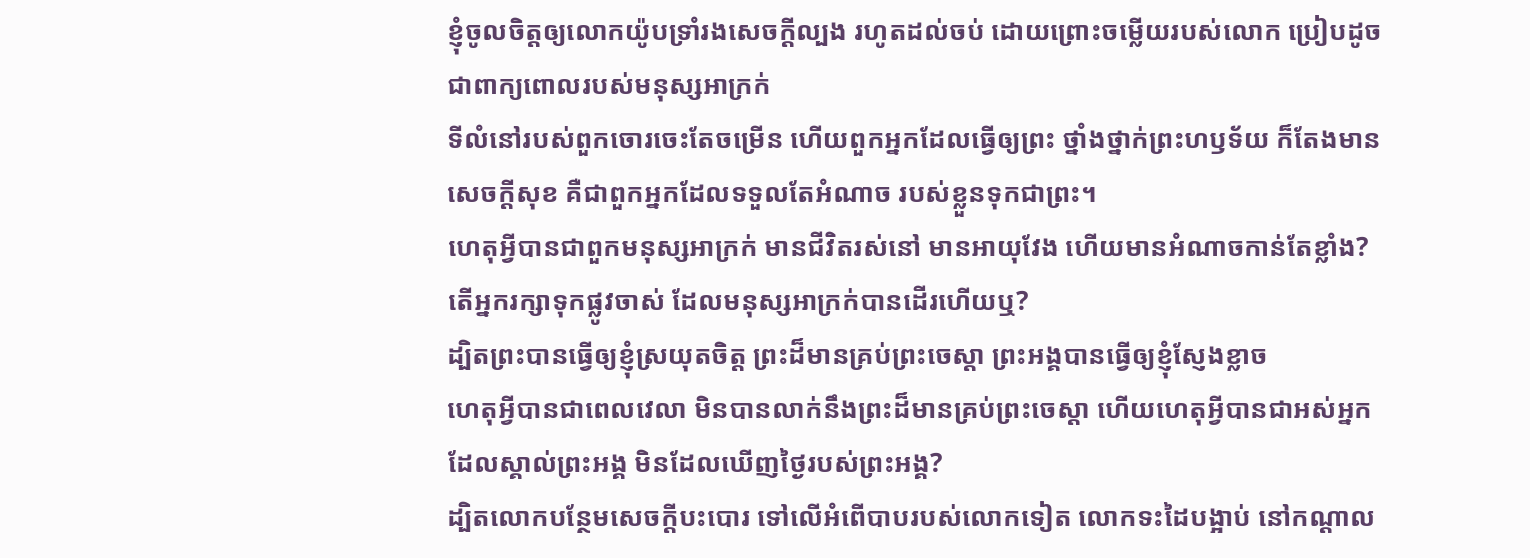ខ្ញុំចូលចិត្តឲ្យលោកយ៉ូបទ្រាំរងសេចក្ដីល្បង រហូតដល់ចប់ ដោយព្រោះចម្លើយរបស់លោក ប្រៀបដូចជាពាក្យពោលរបស់មនុស្សអាក្រក់
ទីលំនៅរបស់ពួកចោរចេះតែចម្រើន ហើយពួកអ្នកដែលធ្វើឲ្យព្រះ ថ្នាំងថ្នាក់ព្រះហឫទ័យ ក៏តែងមានសេចក្ដីសុខ គឺជាពួកអ្នកដែលទទួលតែអំណាច របស់ខ្លួនទុកជាព្រះ។
ហេតុអ្វីបានជាពួកមនុស្សអាក្រក់ មានជីវិតរស់នៅ មានអាយុវែង ហើយមានអំណាចកាន់តែខ្លាំង?
តើអ្នករក្សាទុកផ្លូវចាស់ ដែលមនុស្សអាក្រក់បានដើរហើយឬ?
ដ្បិតព្រះបានធ្វើឲ្យខ្ញុំស្រយុតចិត្ត ព្រះដ៏មានគ្រប់ព្រះចេស្តា ព្រះអង្គបានធ្វើឲ្យខ្ញុំស្ញែងខ្លាច
ហេតុអ្វីបានជាពេលវេលា មិនបានលាក់នឹងព្រះដ៏មានគ្រប់ព្រះចេស្តា ហើយហេតុអ្វីបានជាអស់អ្នកដែលស្គាល់ព្រះអង្គ មិនដែលឃើញថ្ងៃរបស់ព្រះអង្គ?
ដ្បិតលោកបន្ថែមសេចក្ដីបះបោរ ទៅលើអំពើបាបរបស់លោកទៀត លោកទះដៃបង្អាប់ នៅកណ្ដាល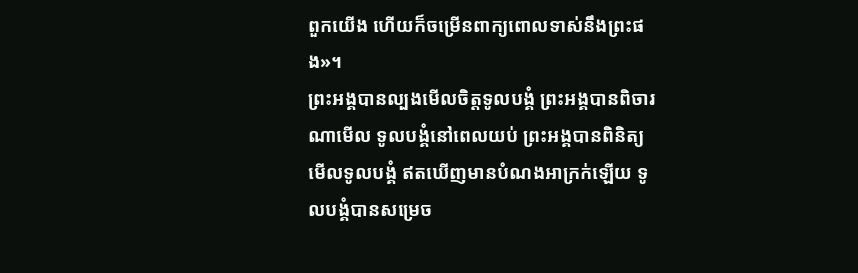ពួកយើង ហើយក៏ចម្រើនពាក្យពោលទាស់នឹងព្រះផង»។
ព្រះអង្គបានល្បងមើលចិត្តទូលបង្គំ ព្រះអង្គបានពិចារណាមើល ទូលបង្គំនៅពេលយប់ ព្រះអង្គបានពិនិត្យមើលទូលបង្គំ ឥតឃើញមានបំណងអាក្រក់ឡើយ ទូលបង្គំបានសម្រេច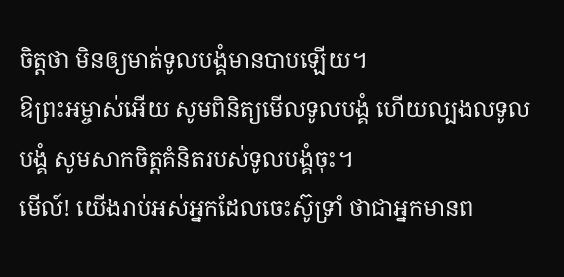ចិត្តថា មិនឲ្យមាត់ទូលបង្គំមានបាបឡើយ។
ឱព្រះអម្ចាស់អើយ សូមពិនិត្យមើលទូលបង្គំ ហើយល្បងលទូលបង្គំ សូមសាកចិត្តគំនិតរបស់ទូលបង្គំចុះ។
មើល៍! យើងរាប់អស់អ្នកដែលចេះស៊ូទ្រាំ ថាជាអ្នកមានព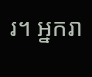រ។ អ្នករា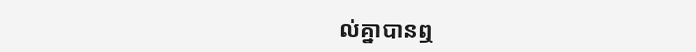ល់គ្នាបានឮ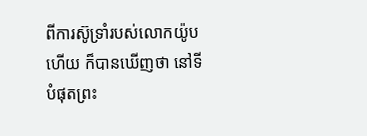ពីការស៊ូទ្រាំរបស់លោកយ៉ូបហើយ ក៏បានឃើញថា នៅទីបំផុតព្រះ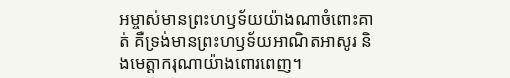អម្ចាស់មានព្រះហឫទ័យយ៉ាងណាចំពោះគាត់ គឺទ្រង់មានព្រះហឫទ័យអាណិតអាសូរ និងមេត្ដាករុណាយ៉ាងពោរពេញ។